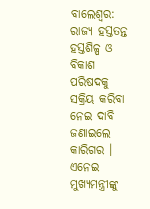ବାଲେଶ୍ବର: ରାଜ୍ୟ ହସ୍ତତନ୍ତ ହସ୍ତଶିଳ୍ପ ଓ ବିକାଶ ପରିଷଦକୁ ସକ୍ରିୟ କରିବା ନେଇ ଦାବି ଜଣାଇଲେ କାରିଗର । ଏନେଇ ମୁଖ୍ୟମନ୍ତ୍ରୀଙ୍କୁ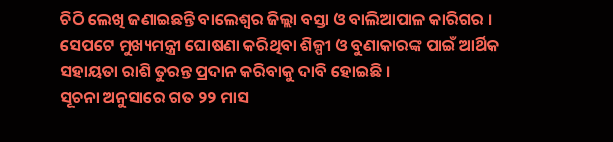ଚିଠି ଲେଖି ଜଣାଇଛନ୍ତି ବାଲେଶ୍ଵର ଜିଲ୍ଲା ବସ୍ତା ଓ ବାଲିଆପାଳ କାରିଗର । ସେପଟେ ମୁଖ୍ୟମନ୍ତ୍ରୀ ଘୋଷଣା କରିଥିବା ଶିଳ୍ପୀ ଓ ବୁଣାକାରଙ୍କ ପାଇଁ ଆର୍ଥିକ ସହାୟତା ରାଶି ତୁରନ୍ତ ପ୍ରଦାନ କରିବାକୁ ଦାବି ହୋଇଛି ।
ସୂଚନା ଅନୁସାରେ ଗତ ୨୨ ମାସ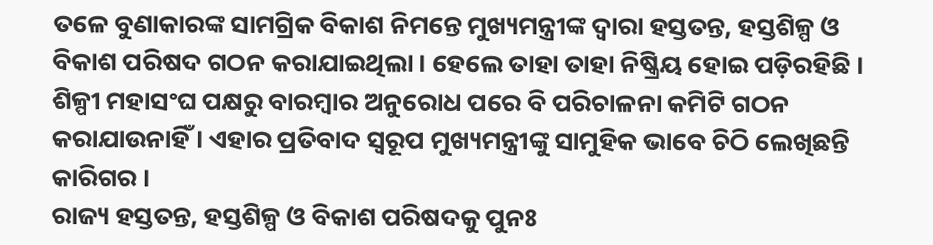ତଳେ ବୁଣାକାରଙ୍କ ସାମଗ୍ରିକ ବିକାଶ ନିମନ୍ତେ ମୁଖ୍ୟମନ୍ତ୍ରୀଙ୍କ ଦ୍ଵାରା ହସ୍ତତନ୍ତ, ହସ୍ତଶିଳ୍ପ ଓ ବିକାଶ ପରିଷଦ ଗଠନ କରାଯାଇଥିଲା । ହେଲେ ତାହା ତାହା ନିଷ୍କ୍ରିୟ ହୋଇ ପଡ଼ିରହିଛି । ଶିଳ୍ପୀ ମହାସଂଘ ପକ୍ଷରୁ ବାରମ୍ବାର ଅନୁରୋଧ ପରେ ବି ପରିଚାଳନା କମିଟି ଗଠନ କରାଯାଉନାହିଁ । ଏହାର ପ୍ରତିବାଦ ସ୍ବରୂପ ମୁଖ୍ୟମନ୍ତ୍ରୀଙ୍କୁ ସାମୁହିକ ଭାବେ ଚିଠି ଲେଖିଛନ୍ତି କାରିଗର ।
ରାଜ୍ୟ ହସ୍ତତନ୍ତ, ହସ୍ତଶିଳ୍ପ ଓ ବିକାଶ ପରିଷଦକୁ ପୁନଃ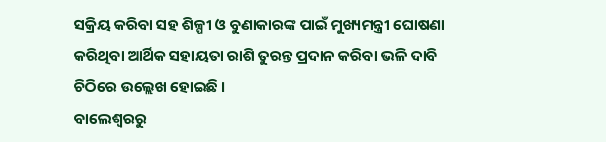ସକ୍ରିୟ କରିବା ସହ ଶିଳ୍ପୀ ଓ ବୁଣାକାରଙ୍କ ପାଇଁ ମୁଖ୍ୟମନ୍ତ୍ରୀ ଘୋଷଣା କରିଥିବା ଆର୍ଥିକ ସହାୟତା ରାଶି ତୁରନ୍ତ ପ୍ରଦାନ କରିବା ଭଳି ଦାବି ଚିଠିରେ ଉଲ୍ଲେଖ ହୋଇଛି ।
ବାଲେଶ୍ବରରୁ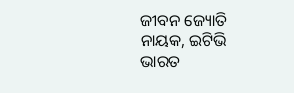ଜୀବନ ଜ୍ୟୋତି ନାୟକ, ଇଟିଭି ଭାରତ